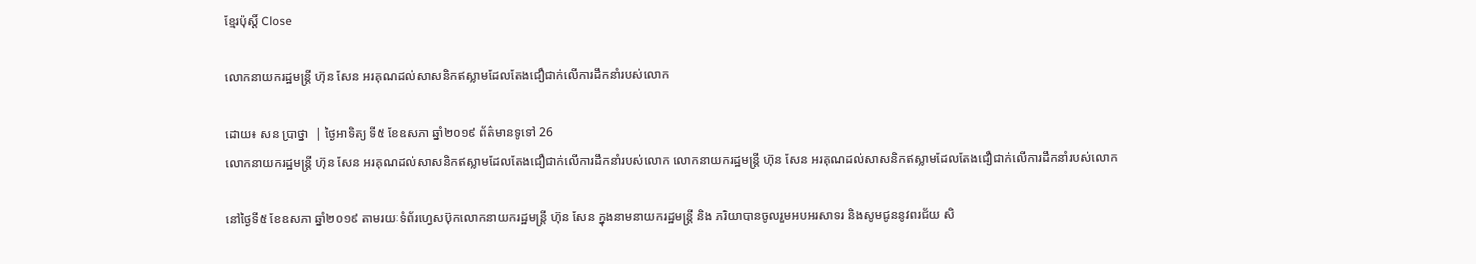ខ្មែរប៉ុស្ដិ៍ Close

លោកនាយករដ្ឋមន្ត្រី ហ៊ុន សែន អរគុណដល់សាសនិកឥស្លាមដែលតែងជឿជាក់លើការដឹកនាំរបស់លោក

ដោយ៖ សន ប្រាថ្នា  | ថ្ងៃអាទិត្យ ទី៥ ខែឧសភា ឆ្នាំ២០១៩ ព័ត៌មានទូទៅ 26
លោកនាយករដ្ឋមន្ត្រី ហ៊ុន សែន អរគុណដល់សាសនិកឥស្លាមដែលតែងជឿជាក់លើការដឹកនាំរបស់លោក លោកនាយករដ្ឋមន្ត្រី ហ៊ុន សែន អរគុណដល់សាសនិកឥស្លាមដែលតែងជឿជាក់លើការដឹកនាំរបស់លោក

នៅថ្ងៃទី៥ ខែឧសភា ឆ្នាំ២០១៩ តាមរយៈទំព័រហ្វេសប៊ុកលោកនាយករដ្ឋមន្ត្រី ហ៊ុន សែន ក្នុងនាមនាយករដ្ឋមន្ត្រី និង ភរិយាបានចូលរួមអបអរសាទរ និងសូមជូននូវពរជ័យ សិ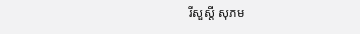រីសួស្ដី សុភម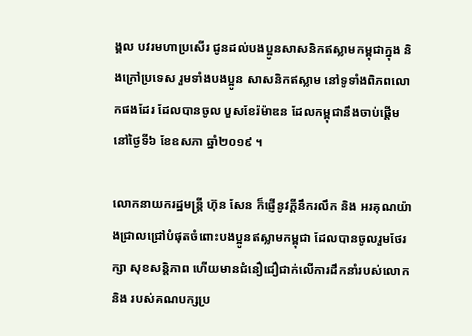ង្គល បវរមហាប្រសើរ ជូនដល់បងប្អូនសាសនិកឥស្លាមកម្ពុជាក្នុង និងក្រៅប្រទេស រួមទាំងបងប្អូន សាសនិកឥស្លាម នៅទូទាំងពិភពលោកផងដែរ ដែលបានចូល បួសខែរ៉ម៉ាឌន ដែលកម្ពុជានឹងចាប់ផ្ដើម នៅថ្ងៃទី៦ ខែឧសភា ឆ្នាំ២០១៩ ។

លោកនាយករដ្ឋមន្ត្រី ហ៊ុន សែន ក៏ផ្ញើនូវក្តីនឹករលឹក និង អរគុណយ៉ាងជ្រាលជ្រៅបំផុតចំពោះបងប្អូនឥស្លាមកម្ពុជា ដែលបានចូលរួមថែរក្សា សុខសន្តិភាព ហើយមានជំនឿជឿជាក់លើការដឹកនាំរបស់លោក និង របស់គណបក្សប្រ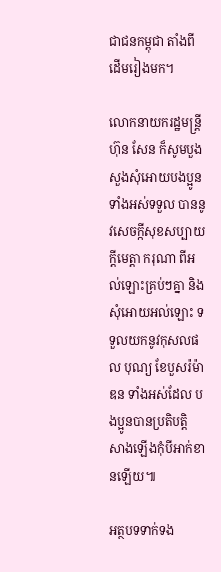ជាជនកម្ពុជា តាំងពីដើមរៀងមក។

លោកនាយករដ្ឋមន្ត្រី ហ៊ុន សែន ក៏សូមបួងសួងសុំអោយបងប្អូនទាំងអស់ទទួល បាននូវសេចក្កីសុខសប្បាយ ក្ដីមេត្តា ករុណា ពីអល់ឡោះគ្រប់ៗគ្នា និង សុំអោយអល់ឡោះ ទទួលយកនូវកុសលផល បុណ្យ ខែបួសរ៉ម៉ាឌន ទាំងអស់ដែល បងប្អូនបានប្រតិបត្តិ សាងឡើងកុំបីអាក់ខានឡើយ៕

អត្ថបទទាក់ទង